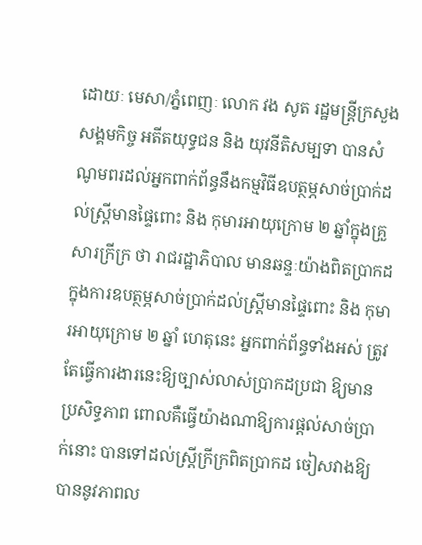ដោយៈ មេសា/ភ្នំពេញៈ លោក វង សូត រដ្ឋមន្ត្រីក្រសួងសង្គមកិច្ច អតីតយុទ្ធជន និង យុវនីតិសម្បទា បានសំណូមពរដល់អ្នកពាក់ព័ន្ធនឹងកម្មវិធីឧបត្ថម្ភសាច់ប្រាក់ដល់ស្ត្រីមានផ្ទៃពោះ និង កុមារអាយុក្រោម ២ ឆ្នាំក្នុងគ្រួសារក្រីក្រ ថា រាជរដ្ឋាភិបាល មានឆន្ទៈយ៉ាងពិតប្រាកដក្នុងការឧបត្ថម្ភសាច់ប្រាក់ដល់ស្ត្រីមានផ្ទៃពោះ និង កុមារអាយុក្រោម ២ ឆ្នាំ ហេតុនេះ អ្នកពាក់ព័ន្ធទាំងអស់ ត្រូវតែធ្វើការងារនេះឱ្យច្បាស់លាស់ប្រាកដប្រជា ឱ្យមានប្រសិទ្ធភាព ពោលគឺធ្វើយ៉ាងណាឱ្យការផ្តល់សាច់ប្រាក់នោះ បានទៅដល់ស្ត្រីក្រីក្រពិតប្រាកដ ចៀសវាងឱ្យបាននូវភាពល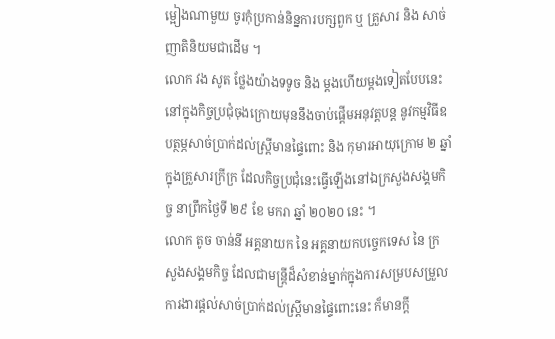ម្អៀងណាមួយ ចូរកុំប្រកាន់និន្នការបក្សពួក ឬ គ្រួសារ និង សាច់ញាតិនិយមជាដើម ។
លោក វង សូត ថ្លែងយ៉ាងទទូច និង ម្តងហើយម្តងទៀតបែបនេះ នៅក្នុងកិច្ចប្រជុំចុងក្រោយមុននឹងចាប់ផ្តើមអនុវត្តបន្ត នូវកម្មវិធីឧបត្ថម្ភសាច់ប្រាក់ដល់ស្ត្រីមានផ្ទៃពោះ និង កុមារអាយុក្រោម ២ ឆ្នាំក្នុងគ្រួសារក្រីក្រ ដែលកិច្ចប្រជុំនេះធ្វើឡើងនៅឯក្រសួងសង្គមកិច្ច នាព្រឹកថ្ងៃទី ២៩ ខែ មករា ឆ្នាំ ២០២០ នេះ ។
លោក តូច ចាន់នី អគ្គនាយក នៃ អគ្គនាយកបច្ចេកទេស នៃ ក្រសួងសង្គមកិច្ច ដែលជាមន្ត្រីដ៏សំខាន់ម្នាក់ក្នុងការសម្របសម្រួលការងារផ្តល់សាច់ប្រាក់ដល់ស្ត្រីមានផ្ទៃពោះនេះ ក៏មានក្តី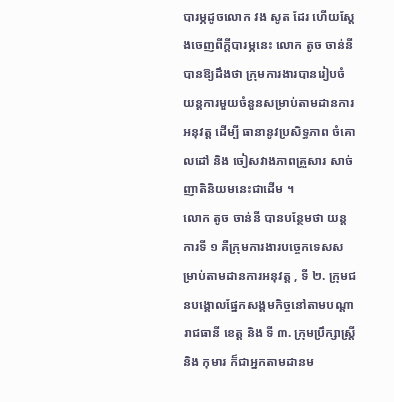បារម្ភដូចលោក វង សូត ដែរ ហើយស្តែងចេញពីក្តីបារម្ភនេះ លោក តូច ចាន់នី បានឱ្យដឹងថា ក្រុមការងារបានរៀបចំយន្តការមួយចំនួនសម្រាប់តាមដានការអនុវត្ត ដើម្បី ធានានូវប្រសិទ្ធភាព ចំគោលដៅ និង ចៀសវាងភាពគ្រួសារ សាច់ញាតិនិយមនេះជាដើម ។
លោក តូច ចាន់នី បានបន្ថែមថា យន្តការទី ១ គឺក្រុមការងារបច្ចេកទេសសម្រាប់តាមដានការអនុវត្ត , ទី ២. ក្រុមជនបង្គោលផ្នែកសង្គមកិច្ចនៅតាមបណ្តារាជធានី ខេត្ត និង ទី ៣. ក្រុមប្រឹក្សាស្ត្រី និង កុមារ ក៏ជាអ្នកតាមដានម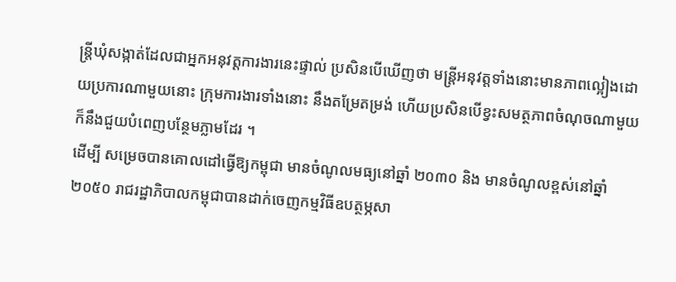ន្ត្រីឃុំសង្កាត់ដែលជាអ្នកអនុវត្តការងារនេះផ្ទាល់ ប្រសិនបើឃើញថា មន្ត្រីអនុវត្តទាំងនោះមានភាពល្អៀងដោយប្រការណាមួយនោះ ក្រុមការងារទាំងនោះ នឹងតម្រែតម្រង់ ហើយប្រសិនបើខ្វះសមត្ថភាពចំណុចណាមួយ ក៏នឹងជួយបំពេញបន្ថែមភ្លាមដែរ ។
ដើម្បី សម្រេចបានគោលដៅធ្វើឱ្យកម្ពុជា មានចំណូលមធ្យនៅឆ្នាំ ២០៣០ និង មានចំណូលខ្ពស់នៅឆ្នាំ ២០៥០ រាជរដ្ឋាភិបាលកម្ពុជាបានដាក់ចេញកម្មវិធីឧបត្ថម្ភសា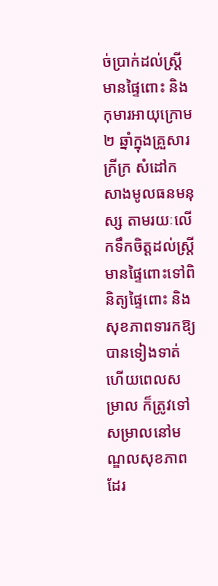ច់ប្រាក់ដល់ស្ត្រីមានផ្ទៃពោះ និង កុមារអាយុក្រោម ២ ឆ្នាំក្នុងគ្រួសារក្រីក្រ សំដៅកសាងមូលធនមនុស្ស តាមរយៈលើកទឹកចិត្តដល់ស្ត្រីមានផ្ទៃពោះទៅពិនិត្យផ្ទៃពោះ និង សុខភាពទារកឱ្យបានទៀងទាត់ ហើយពេលសម្រាល ក៏ត្រូវទៅសម្រាលនៅមណ្ឌលសុខភាពដែរ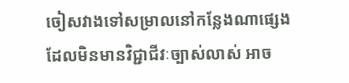ចៀសវាងទៅសម្រាលនៅកន្លែងណាផ្សេងដែលមិនមានវិជ្ជាជីវៈច្បាស់លាស់ អាច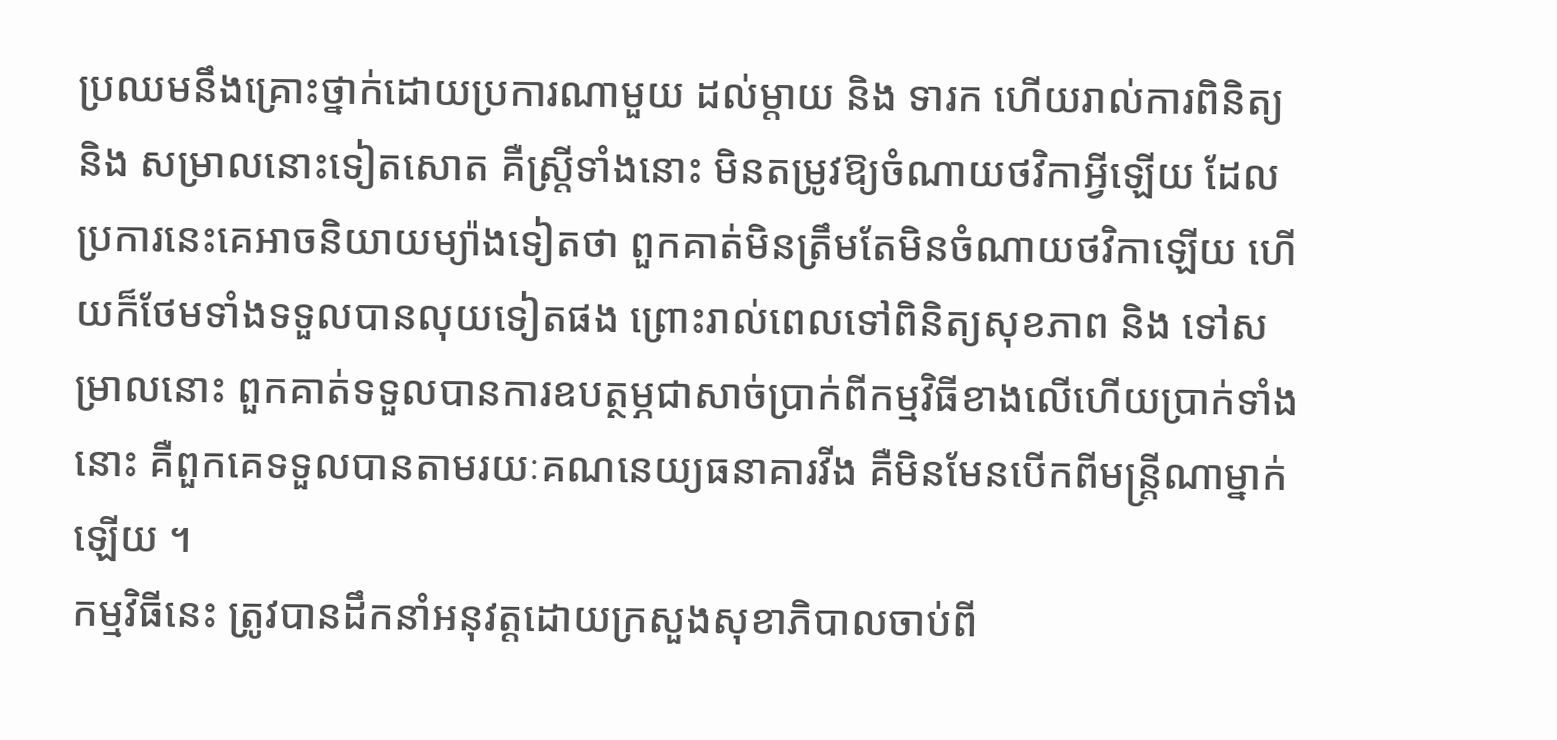ប្រឈមនឹងគ្រោះថ្នាក់ដោយប្រការណាមួយ ដល់ម្តាយ និង ទារក ហើយរាល់ការពិនិត្យ និង សម្រាលនោះទៀតសោត គឺស្ត្រីទាំងនោះ មិនតម្រូវឱ្យចំណាយថវិកាអ្វីឡើយ ដែលប្រការនេះគេអាចនិយាយម្យ៉ាងទៀតថា ពួកគាត់មិនត្រឹមតែមិនចំណាយថវិកាឡើយ ហើយក៏ថែមទាំងទទួលបានលុយទៀតផង ព្រោះរាល់ពេលទៅពិនិត្យសុខភាព និង ទៅសម្រាលនោះ ពួកគាត់ទទួលបានការឧបត្ថម្ភជាសាច់ប្រាក់ពីកម្មវិធីខាងលើហើយប្រាក់ទាំងនោះ គឺពួកគេទទួលបានតាមរយៈគណនេយ្យធនាគារវីង គឺមិនមែនបើកពីមន្ត្រីណាម្នាក់ឡើយ ។
កម្មវិធីនេះ ត្រូវបានដឹកនាំអនុវត្តដោយក្រសួងសុខាភិបាលចាប់ពី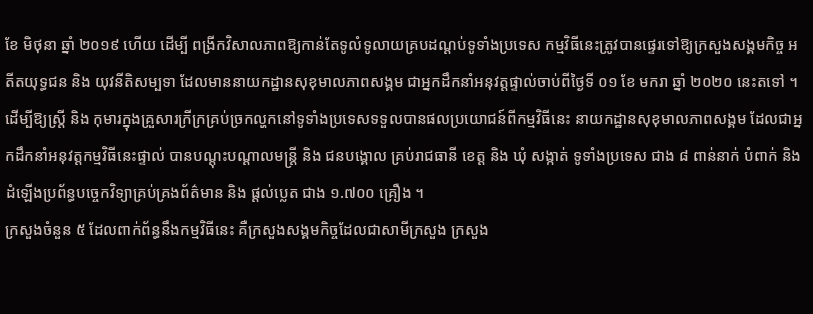ខែ មិថុនា ឆ្នាំ ២០១៩ ហើយ ដើម្បី ពង្រីកវិសាលភាពឱ្យកាន់តែទូលំទូលាយគ្របដណ្តប់ទូទាំងប្រទេស កម្មវិធីនេះត្រូវបានផ្ទេរទៅឱ្យក្រសួងសង្គមកិច្ច អតីតយុទ្ធជន និង យុវនីតិសម្បទា ដែលមាននាយកដ្ឋានសុខុមាលភាពសង្គម ជាអ្នកដឹកនាំអនុវត្តផ្ទាល់ចាប់ពីថ្ងៃទី ០១ ខែ មករា ឆ្នាំ ២០២០ នេះតទៅ ។
ដើម្បីឱ្យស្ត្រី និង កុមារក្នុងគ្រួសារក្រីក្រគ្រប់ច្រកល្ហកនៅទូទាំងប្រទេសទទួលបានផលប្រយោជន៍ពីកម្មវិធីនេះ នាយកដ្ឋានសុខុមាលភាពសង្គម ដែលជាអ្នកដឹកនាំអនុវត្តកម្មវិធីនេះផ្ទាល់ បានបណ្តុះបណ្តាលមន្ត្រី និង ជនបង្គោល គ្រប់រាជធានី ខេត្ត និង ឃុំ សង្កាត់ ទូទាំងប្រទេស ជាង ៨ ពាន់នាក់ បំពាក់ និង ដំឡើងប្រព័ន្ធបច្ចេកវិទ្យាគ្រប់គ្រងព័ត៌មាន និង ផ្តល់ប្លេត ជាង ១.៧០០ គ្រឿង ។
ក្រសួងចំនួន ៥ ដែលពាក់ព័ន្ធនឹងកម្មវិធីនេះ គឺក្រសួងសង្គមកិច្ចដែលជាសាមីក្រសួង ក្រសួង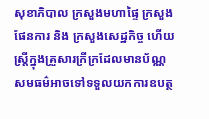សុខាភិបាល ក្រសួងមហាផ្ទៃ ក្រសួងផែនការ និង ក្រសួងសេដ្ឋកិច្ច ហើយស្ត្រីក្នុងគ្រួសារក្រីក្រដែលមានប័ណ្ណសមធម៌អាចទៅទទួលយកការឧបត្ថ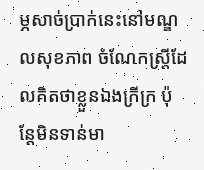ម្ភសាច់ប្រាក់នេះនៅមណ្ឌលសុខភាព ចំណែកស្ត្រីដែលគិតថាខ្លួនឯងក្រីក្រ ប៉ុន្តែមិនទាន់មា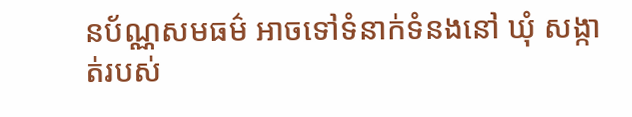នប័ណ្ណសមធម៌ អាចទៅទំនាក់ទំនងនៅ ឃុំ សង្កាត់របស់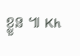ខ្លួន ៕ Kh